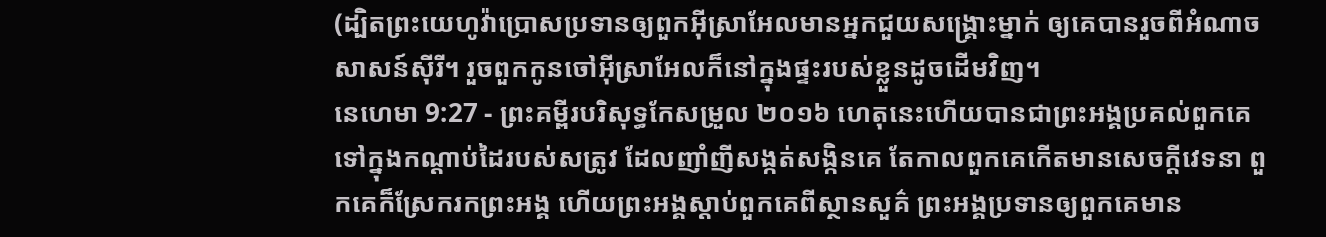(ដ្បិតព្រះយេហូវ៉ាប្រោសប្រទានឲ្យពួកអ៊ីស្រាអែលមានអ្នកជួយសង្គ្រោះម្នាក់ ឲ្យគេបានរួចពីអំណាចសាសន៍ស៊ីរី។ រួចពួកកូនចៅអ៊ីស្រាអែលក៏នៅក្នុងផ្ទះរបស់ខ្លួនដូចដើមវិញ។
នេហេមា 9:27 - ព្រះគម្ពីរបរិសុទ្ធកែសម្រួល ២០១៦ ហេតុនេះហើយបានជាព្រះអង្គប្រគល់ពួកគេទៅក្នុងកណ្ដាប់ដៃរបស់សត្រូវ ដែលញាំញីសង្កត់សង្កិនគេ តែកាលពួកគេកើតមានសេចក្ដីវេទនា ពួកគេក៏ស្រែករកព្រះអង្គ ហើយព្រះអង្គស្ដាប់ពួកគេពីស្ថានសួគ៌ ព្រះអង្គប្រទានឲ្យពួកគេមាន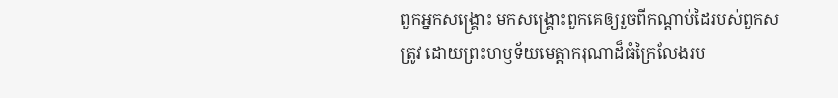ពួកអ្នកសង្គ្រោះ មកសង្គ្រោះពួកគេឲ្យរួចពីកណ្ដាប់ដៃរបស់ពួកសត្រូវ ដោយព្រះហឫទ័យមេត្តាករុណាដ៏ធំក្រៃលែងរប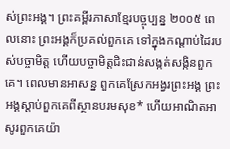ស់ព្រះអង្គ។ ព្រះគម្ពីរភាសាខ្មែរបច្ចុប្បន្ន ២០០៥ ពេលនោះ ព្រះអង្គក៏ប្រគល់ពួកគេ ទៅក្នុងកណ្ដាប់ដៃរបស់បច្ចាមិត្ត ហើយបច្ចាមិត្តជិះជាន់សង្កត់សង្កិនពួកគេ។ ពេលមានអាសន្ន ពួកគេស្រែកអង្វរព្រះអង្គ ព្រះអង្គស្ដាប់ពួកគេពីស្ថានបរមសុខ* ហើយអាណិតអាសូរពួកគេយ៉ា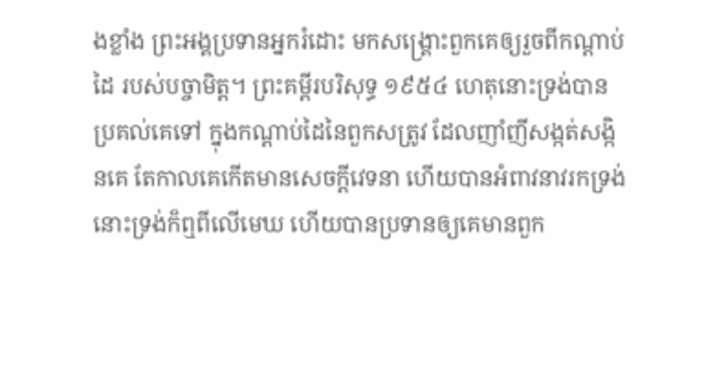ងខ្លាំង ព្រះអង្គប្រទានអ្នករំដោះ មកសង្គ្រោះពួកគេឲ្យរួចពីកណ្ដាប់ដៃ របស់បច្ចាមិត្ត។ ព្រះគម្ពីរបរិសុទ្ធ ១៩៥៤ ហេតុនោះទ្រង់បានប្រគល់គេទៅ ក្នុងកណ្តាប់ដៃនៃពួកសត្រូវ ដែលញាំញីសង្កត់សង្កិនគេ តែកាលគេកើតមានសេចក្ដីវេទនា ហើយបានអំពាវនាវរកទ្រង់ នោះទ្រង់ក៏ឮពីលើមេឃ ហើយបានប្រទានឲ្យគេមានពួក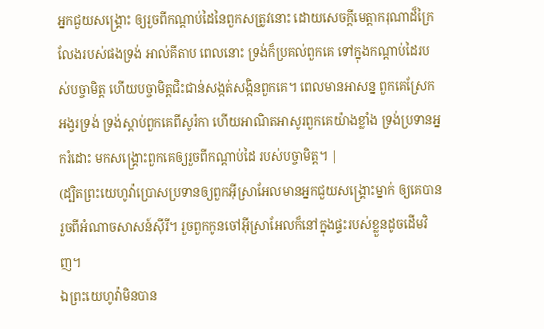អ្នកជួយសង្គ្រោះ ឲ្យរួចពីកណ្តាប់ដៃនៃពួកសត្រូវនោះ ដោយសេចក្ដីមេត្តាករុណាដ៏ក្រៃលែងរបស់ផងទ្រង់ អាល់គីតាប ពេលនោះ ទ្រង់ក៏ប្រគល់ពួកគេ ទៅក្នុងកណ្ដាប់ដៃរបស់បច្ចាមិត្ត ហើយបច្ចាមិត្តជិះជាន់សង្កត់សង្កិនពួកគេ។ ពេលមានអាសន្ន ពួកគេស្រែកអង្វរទ្រង់ ទ្រង់ស្ដាប់ពួកគេពីសូរ៉កា ហើយអាណិតអាសូរពួកគេយ៉ាងខ្លាំង ទ្រង់ប្រទានអ្នករំដោះ មកសង្គ្រោះពួកគេឲ្យរួចពីកណ្ដាប់ដៃ របស់បច្ចាមិត្ត។ |
(ដ្បិតព្រះយេហូវ៉ាប្រោសប្រទានឲ្យពួកអ៊ីស្រាអែលមានអ្នកជួយសង្គ្រោះម្នាក់ ឲ្យគេបានរួចពីអំណាចសាសន៍ស៊ីរី។ រួចពួកកូនចៅអ៊ីស្រាអែលក៏នៅក្នុងផ្ទះរបស់ខ្លួនដូចដើមវិញ។
ឯព្រះយេហូវ៉ាមិនបាន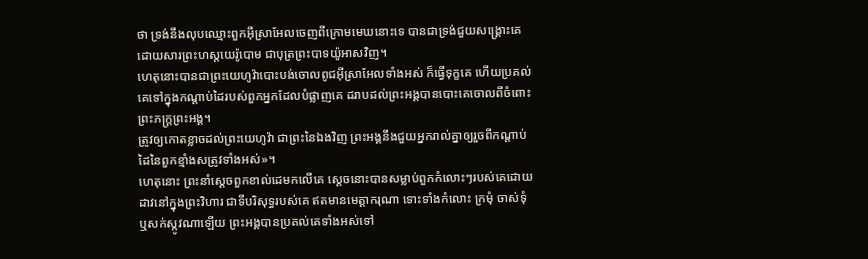ថា ទ្រង់នឹងលុបឈ្មោះពួកអ៊ីស្រាអែលចេញពីក្រោមមេឃនោះទេ បានជាទ្រង់ជួយសង្គ្រោះគេ ដោយសារព្រះហស្តយេរ៉ូបោម ជាបុត្រព្រះបាទយ៉ូអាសវិញ។
ហេតុនោះបានជាព្រះយេហូវ៉ាបោះបង់ចោលពូជអ៊ីស្រាអែលទាំងអស់ ក៏ធ្វើទុក្ខគេ ហើយប្រគល់គេទៅក្នុងកណ្ដាប់ដៃរបស់ពួកអ្នកដែលបំផ្លាញគេ ដរាបដល់ព្រះអង្គបានបោះគេចោលពីចំពោះព្រះភក្ត្រព្រះអង្គ។
ត្រូវឲ្យកោតខ្លាចដល់ព្រះយេហូវ៉ា ជាព្រះនៃឯងវិញ ព្រះអង្គនឹងជួយអ្នករាល់គ្នាឲ្យរួចពីកណ្ដាប់ដៃនៃពួកខ្មាំងសត្រូវទាំងអស់»។
ហេតុនោះ ព្រះនាំស្តេចពួកខាល់ដេមកលើគេ ស្តេចនោះបានសម្លាប់ពួកកំលោះៗរបស់គេដោយដាវនៅក្នុងព្រះវិហារ ជាទីបរិសុទ្ធរបស់គេ ឥតមានមេត្តាករុណា ទោះទាំងកំលោះ ក្រមុំ ចាស់ទុំ ឬសក់ស្កូវណាឡើយ ព្រះអង្គបានប្រគល់គេទាំងអស់ទៅ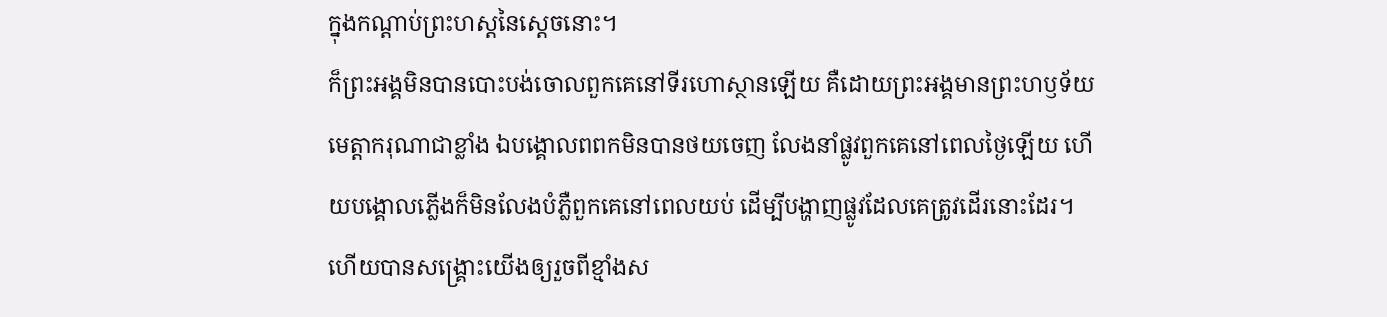ក្នុងកណ្ដាប់ព្រះហស្តនៃស្តេចនោះ។
ក៏ព្រះអង្គមិនបានបោះបង់ចោលពួកគេនៅទីរហោស្ថានឡើយ គឺដោយព្រះអង្គមានព្រះហឫទ័យមេត្តាករុណាជាខ្លាំង ឯបង្គោលពពកមិនបានថយចេញ លែងនាំផ្លូវពួកគេនៅពេលថ្ងៃឡើយ ហើយបង្គោលភ្លើងក៏មិនលែងបំភ្លឺពួកគេនៅពេលយប់ ដើម្បីបង្ហាញផ្លូវដែលគេត្រូវដើរនោះដែរ។
ហើយបានសង្គ្រោះយើងឲ្យរួចពីខ្មាំងស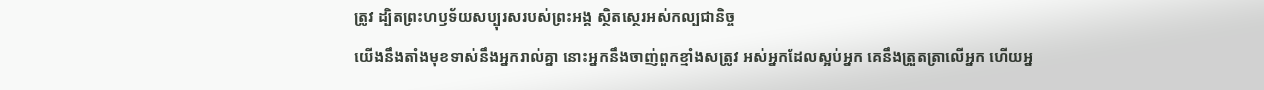ត្រូវ ដ្បិតព្រះហឫទ័យសប្បុរសរបស់ព្រះអង្គ ស្ថិតស្ថេរអស់កល្បជានិច្ច
យើងនឹងតាំងមុខទាស់នឹងអ្នករាល់គ្នា នោះអ្នកនឹងចាញ់ពួកខ្មាំងសត្រូវ អស់អ្នកដែលស្អប់អ្នក គេនឹងត្រួតត្រាលើអ្នក ហើយអ្ន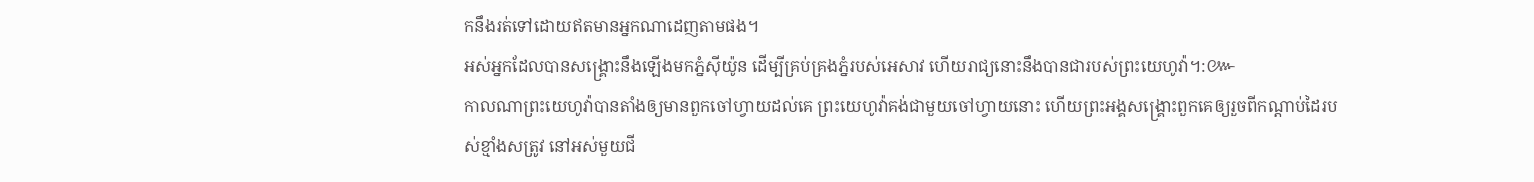កនឹងរត់ទៅដោយឥតមានអ្នកណាដេញតាមផង។
អស់អ្នកដែលបានសង្គ្រោះនឹងឡើងមកភ្នំស៊ីយ៉ូន ដើម្បីគ្រប់គ្រងភ្នំរបស់អេសាវ ហើយរាជ្យនោះនឹងបានជារបស់ព្រះយេហូវ៉ា។:៚
កាលណាព្រះយេហូវ៉ាបានតាំងឲ្យមានពួកចៅហ្វាយដល់គេ ព្រះយេហូវ៉ាគង់ជាមួយចៅហ្វាយនោះ ហើយព្រះអង្គសង្គ្រោះពួកគេឲ្យរួចពីកណ្ដាប់ដៃរបស់ខ្មាំងសត្រូវ នៅអស់មួយជី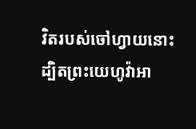វិតរបស់ចៅហ្វាយនោះ ដ្បិតព្រះយេហូវ៉ាអា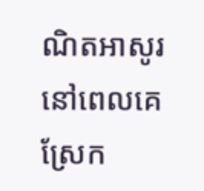ណិតអាសូរនៅពេលគេស្រែក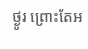ថ្ងូរ ព្រោះតែអ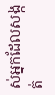ស់អ្នកដែលសង្កត់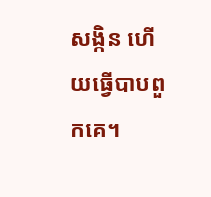សង្កិន ហើយធ្វើបាបពួកគេ។